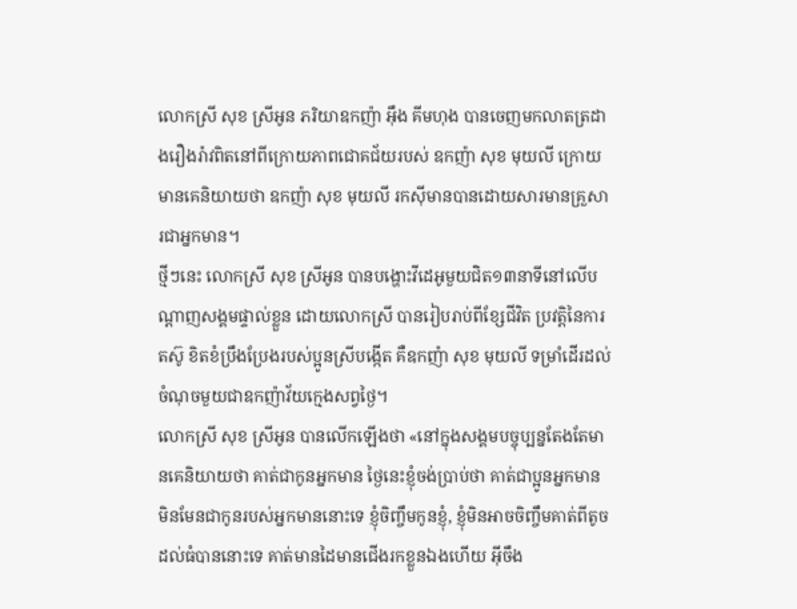លោកស្រី សុខ ស្រីអូន ភរិយាឧកញ៉ា អ៊ឹង គីមហុង បានចេញមកលាតត្រដាងរឿងរ៉ាវពិតនៅពីក្រោយភាពជោគជ័យរបស់ ឧកញ៉ា សុខ មុយលី ក្រោយមានគេនិយាយថា ឧកញ៉ា សុខ មុយលី រកស៊ីមានបានដោយសារមានគ្រួសារជាអ្នកមាន។
ថ្មីៗនេះ លោកស្រី សុខ ស្រីអូន បានបង្ហោះវីដេអូមួយជិត១៣នាទីនៅលើបណ្ដាញសង្គមផ្ទាល់ខ្លួន ដោយលោកស្រី បានរៀបរាប់ពីខ្សែជីវិត ប្រវត្ដិនៃការតស៊ូ ខិតខំប្រឹងប្រែងរបស់ប្អូនស្រីបង្កើត គឺឧកញ៉ា សុខ មុយលី ទម្រាំដើរដល់ចំណុចមួយជាឧកញ៉ាវ័យក្មេងសព្វថ្ងៃ។
លោកស្រី សុខ ស្រីអូន បានលើកឡើងថា «នៅក្នុងសង្គមបច្ចុប្បន្នតែងតែមានគេនិយាយថា គាត់ជាកូនអ្នកមាន ថ្ងៃនេះខ្ញុំចង់ប្រាប់ថា គាត់ជាប្អូនអ្នកមាន មិនមែនជាកូនរបស់អ្នកមាននោះទេ ខ្ញុំចិញ្ចឹមកូនខ្ញុំ, ខ្ញុំមិនអាចចិញ្ចឹមគាត់ពីតូចដល់ធំបាននោះទេ គាត់មានដៃមានជើងរកខ្លួនឯងហើយ អ៊ីចឹង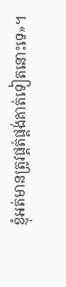ខ្ញុំអត់មានត្រូវផ្គត់ផ្គង់គាត់ទៀតនោះទេ»។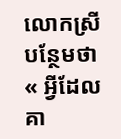លោកស្រីបន្ថែមថា « អ្វីដែលគា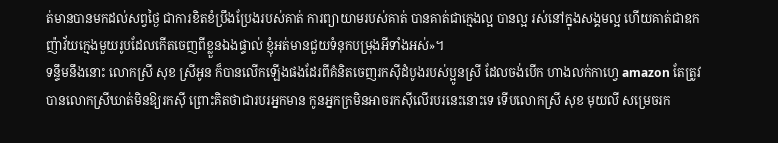ត់មានបានមកដល់សព្វថ្ងៃ ជាការខិតខំប្រឹងប្រែងរបស់គាត់ ការព្យាយាមរបស់គាត់ បានគាត់ជាក្មេងល្អ បានល្អ រស់នៅក្នុងសង្គមល្អ ហើយគាត់ជាឧកញ៉ាវ័យក្មេងមួយរូបដែលកើតចេញពីខ្លួនឯងផ្ទាល់ ខ្ញុំអត់មានជួយទំនុកបម្រុងអីទាំងអស់»។
ទន្ទឹមនឹងនោះ លោកស្រី សុខ ស្រីអូន ក៏បានលើកឡើងផងដែរពីគំនិតចេញរកស៊ីដំបូងរបស់ប្អូនស្រី ដែលចង់បើក ហាងលក់កាហ្វេ amazon តែត្រូវបានលោកស្រីឃាត់មិនឱ្យរកស៊ី ព្រោះគិតថាជារបរអ្នកមាន កូនអ្នកក្រមិនអាចរកស៊ីលើរបរនេះនោះទេ ទើបលោកស្រី សុខ មុយលី សម្រេចរក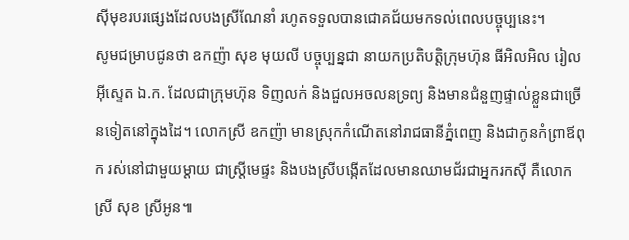ស៊ីមុខរបរផ្សេងដែលបងស្រីណែនាំ រហូតទទួលបានជោគជ័យមកទល់ពេលបច្ចុប្បនេះ។
សូមជម្រាបជូនថា ឧកញ៉ា សុខ មុយលី បច្ចុប្បន្នជា នាយកប្រតិបត្តិក្រុមហ៊ុន ធីអិលអិល រៀល អ៊ីស្ទេត ឯ.ក. ដែលជាក្រុមហ៊ុន ទិញលក់ និងជួលអចលនទ្រព្យ និងមានជំនួញផ្ទាល់ខ្លួនជាច្រើនទៀតនៅក្នុងដៃ។ លោកស្រី ឧកញ៉ា មានស្រុកកំណើតនៅរាជធានីភ្នំពេញ និងជាកូនកំព្រាឪពុក រស់នៅជាមួយម្ដាយ ជាស្រ្តីមេផ្ទះ និងបងស្រីបង្កើតដែលមានឈាមជ័រជាអ្នករកស៊ី គឺលោកស្រី សុខ ស្រីអូន៕